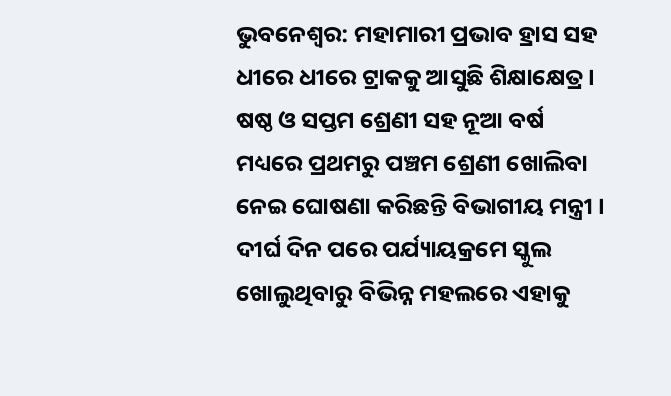ଭୁବନେଶ୍ବର: ମହାମାରୀ ପ୍ରଭାବ ହ୍ରାସ ସହ ଧୀରେ ଧୀରେ ଟ୍ରାକକୁ ଆସୁଛି ଶିକ୍ଷାକ୍ଷେତ୍ର । ଷଷ୍ଠ ଓ ସପ୍ତମ ଶ୍ରେଣୀ ସହ ନୂଆ ବର୍ଷ ମଧ୍ୟରେ ପ୍ରଥମରୁ ପଞ୍ଚମ ଶ୍ରେଣୀ ଖୋଲିବା ନେଇ ଘୋଷଣା କରିଛନ୍ତି ବିଭାଗୀୟ ମନ୍ତ୍ରୀ । ଦୀର୍ଘ ଦିନ ପରେ ପର୍ଯ୍ୟାୟକ୍ରମେ ସ୍କୁଲ ଖୋଲୁଥିବାରୁ ବିଭିନ୍ନ ମହଲରେ ଏହାକୁ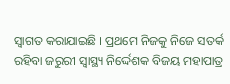ସ୍ବାଗତ କରାଯାଇଛି । ପ୍ରଥମେ ନିଜକୁ ନିଜେ ସତର୍କ ରହିବା ଜରୁରୀ ସ୍ବାସ୍ଥ୍ୟ ନିର୍ଦ୍ଦେଶକ ବିଜୟ ମହାପାତ୍ର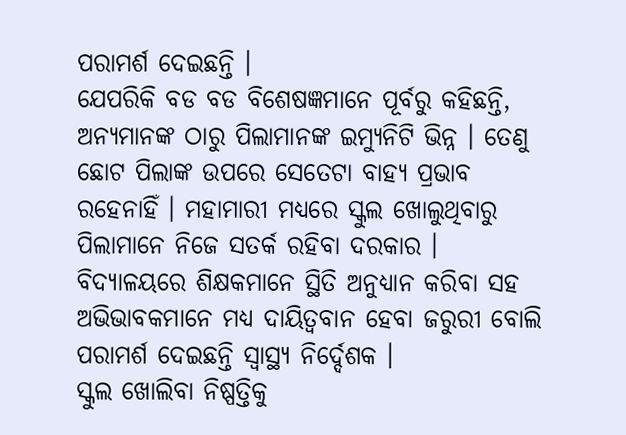ପରାମର୍ଶ ଦେଇଛନ୍ତି ।
ଯେପରିକି ବଡ ବଡ ବିଶେଷଜ୍ଞମାନେ ପୂର୍ବରୁ କହିଛନ୍ତି, ଅନ୍ୟମାନଙ୍କ ଠାରୁ ପିଲାମାନଙ୍କ ଇମ୍ୟୁନିଟି ଭିନ୍ନ । ତେଣୁ ଛୋଟ ପିଲାଙ୍କ ଉପରେ ସେତେଟା ବାହ୍ୟ ପ୍ରଭାବ ରହେନାହିଁ । ମହାମାରୀ ମଧ୍ୟରେ ସ୍କୁଲ ଖୋଲୁଥିବାରୁ ପିଲାମାନେ ନିଜେ ସତର୍କ ରହିବା ଦରକାର । ବିଦ୍ୟାଳୟରେ ଶିକ୍ଷକମାନେ ସ୍ଥିତି ଅନୁଧ୍ୟାନ କରିବା ସହ ଅଭିଭାବକମାନେ ମଧ୍ୟ ଦାୟିତ୍ବବାନ ହେବା ଜରୁରୀ ବୋଲି ପରାମର୍ଶ ଦେଇଛନ୍ତି ସ୍ବାସ୍ଥ୍ୟ ନିର୍ଦ୍ଦେଶକ ।
ସ୍କୁଲ ଖୋଲିବା ନିଷ୍ପତ୍ତିକୁ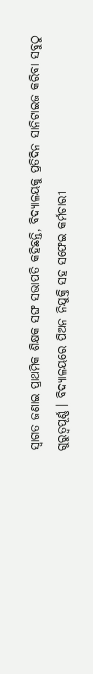ସ୍ବାଗତ ଜଣାଇ ପ୍ରାଥମିକ ଶିକ୍ଷକ ସଙ୍ଘ ସଭାପତି କହିଛନ୍ତି, ବିଦ୍ୟାଳୟକୁ ପ୍ରତିଦିନ ସାନିଟାଇଜ କରିବା ସବୁଠୁ ଗୁରୁତ୍ବପୂର୍ଣ୍ଣ । ବିଦ୍ୟାଳୟରେ ପିଅନ ନିଯୁକ୍ତି ସହ ସଫେଇ କର୍ମଚାରୀ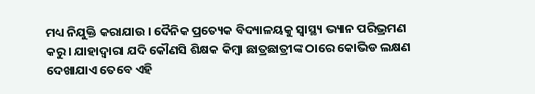ମଧ୍ୟ ନିଯୁକ୍ତି କରାଯାଉ । ଦୈନିକ ପ୍ରତ୍ୟେକ ବିଦ୍ୟାଳୟକୁ ସ୍ବାସ୍ଥ୍ୟ ଭ୍ୟାନ ପରିଭ୍ରମଣ କରୁ । ଯାହାଦ୍ବାରା ଯଦି କୌଣସି ଶିକ୍ଷକ କିମ୍ବା ଛାତ୍ରଛାତ୍ରୀଙ୍କ ଠାରେ କୋଭିଡ ଲକ୍ଷଣ ଦେଖାଯାଏ ତେବେ ଏହି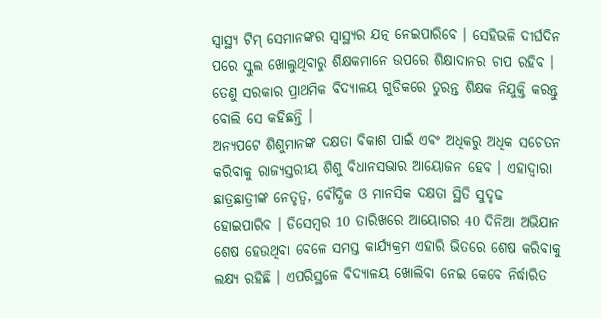ସ୍ବାସ୍ଥ୍ୟ ଟିମ୍ ସେମାନଙ୍କର ସ୍ବାସ୍ଥ୍ୟର ଯତ୍ନ ନେଇପାରିବେ । ସେହିଭଳି ଦୀର୍ଘଦିନ ପରେ ସ୍କୁଲ ଖୋଲୁଥିବାରୁ ଶିକ୍ଷକମାନେ ଉପରେ ଶିକ୍ଷାଦାନର ଚାପ ରହିବ । ତେଣୁ ସରକାର ପ୍ରାଥମିକ ବିଦ୍ୟାଳୟ ଗୁଡିକରେ ତୁରନ୍ତ ଶିକ୍ଷକ ନିଯୁକ୍ତି କରନ୍ତୁ ବୋଲି ସେ କହିଛନ୍ତି ।
ଅନ୍ୟପଟେ ଶିଶୁମାନଙ୍କ ଦକ୍ଷତା ବିକାଶ ପାଇଁ ଏବଂ ଅଧିକରୁ ଅଧିକ ସଚେତନ କରିବାକୁ ରାଜ୍ୟସ୍ତରୀୟ ଶିଶୁ ବିଧାନସଭାର ଆୟୋଜନ ହେବ । ଏହାଦ୍ବାରା ଛାତ୍ରଛାତ୍ରୀଙ୍କ ନେତୃତ୍ବ, ବୌଦ୍ଧିକ ଓ ମାନସିକ ଦକ୍ଷତା ସ୍ଥିତି ସୁଦୃଢ ହୋଇପାରିବ । ଡିସେମ୍ବର 10 ତାରିଖରେ ଆୟୋଗର 40 ଦିନିଆ ଅଭିଯାନ ଶେଷ ହେଉଥିବା ବେଳେ ସମସ୍ତ କାର୍ଯ୍ୟକ୍ରମ ଏହାରି ଭିତରେ ଶେଷ କରିବାକୁ ଲକ୍ଷ୍ୟ ରହିଛି । ଏପରିସ୍ଥଳେ ବିଦ୍ୟାଳୟ ଖୋଲିବା ନେଇ କେବେ ନିର୍ଦ୍ଧାରିତ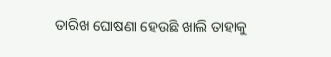ତାରିଖ ଘୋଷଣା ହେଉଛି ଖାଲି ତାହାକୁ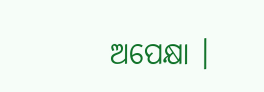ଅପେକ୍ଷା ।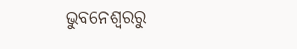ଭୁବନେଶ୍ବରରୁ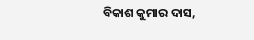ବିକାଶ କୁମାର ଦାସ,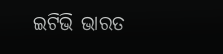ଇଟିଭି ଭାରତ